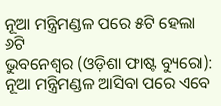ନୂଆ ମନ୍ତ୍ରିମଣ୍ଡଳ ପରେ ୫ଟି ହେଲା ୬ଟି
ଭୁବନେଶ୍ୱର (ଓଡ଼ିଶା ଫାଷ୍ଟ ବ୍ୟୁରୋ): ନୂଆ ମନ୍ତ୍ରିମଣ୍ଡଳ ଆସିବା ପରେ ଏବେ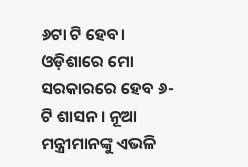୬ଟା ଟି ହେବ। ଓଡ଼ିଶାରେ ମୋ ସରକାରରେ ହେବ ୬-ଟି ଶାସନ । ନୂଆ ମନ୍ତ୍ରୀମାନଙ୍କୁ ଏଭଳି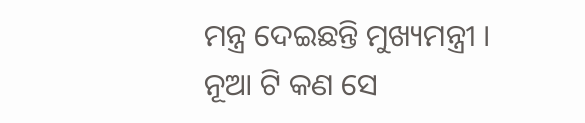ମନ୍ତ୍ର ଦେଇଛନ୍ତି ମୁଖ୍ୟମନ୍ତ୍ରୀ । ନୂଆ ଟି କଣ ସେ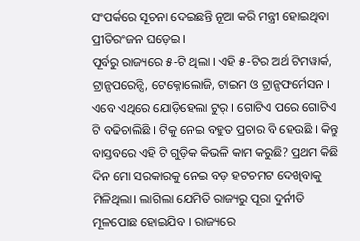ସଂପର୍କରେ ସୂଚନା ଦେଇଛନ୍ତି ନୂଆ କରି ମନ୍ତ୍ରୀ ହୋଇଥିବା ପ୍ରୀତିରଂଜନ ଘଡ଼େଇ ।
ପୂର୍ବରୁ ରାଜ୍ୟରେ ୫-ଟି ଥିଲା । ଏହି ୫-ଟିର ଅର୍ଥ ଟିମୱାର୍କ, ଟ୍ରାନ୍ସପରେନ୍ସି, ଟେକ୍ନୋଲୋଜି, ଟାଇମ ଓ ଟ୍ରାନ୍ସଫର୍ମେସନ । ଏବେ ଏଥିରେ ଯୋଡ଼ିହେଲା ଟୁର୍ । ଗୋଟିଏ ପରେ ଗୋଟିଏ ଟି ବଢିଚାଲିଛି । ଟିକୁ ନେଇ ବହୁତ ପ୍ରଚାର ବି ହେଉଛି । କିନ୍ତୁ ବାସ୍ତବରେ ଏହି ଟି ଗୁଡ଼ିକ କିଭଳି କାମ କରୁଛି? ପ୍ରଥମ କିଛି ଦିନ ମୋ ସରକାରକୁ ନେଇ ବଡ଼ ହଟଚମଟ ଦେଖିବାକୁ ମିଳିଥିଲା। ଲାଗିଲା ଯେମିତି ରାଜ୍ୟରୁ ପୂରା ଦୁର୍ନୀତି ମୂଳପୋଛ ହୋଇଯିବ । ରାଜ୍ୟରେ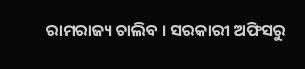ରାମରାଜ୍ୟ ଚାଲିବ । ସରକାରୀ ଅଫିସରୁ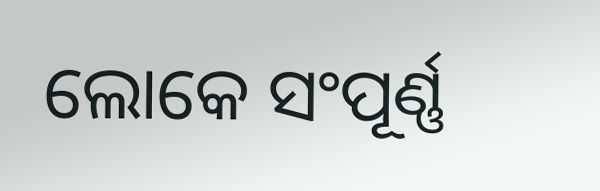ଲୋକେ ସଂପୂର୍ଣ୍ଣ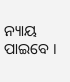ନ୍ୟାୟ ପାଇବେ ।